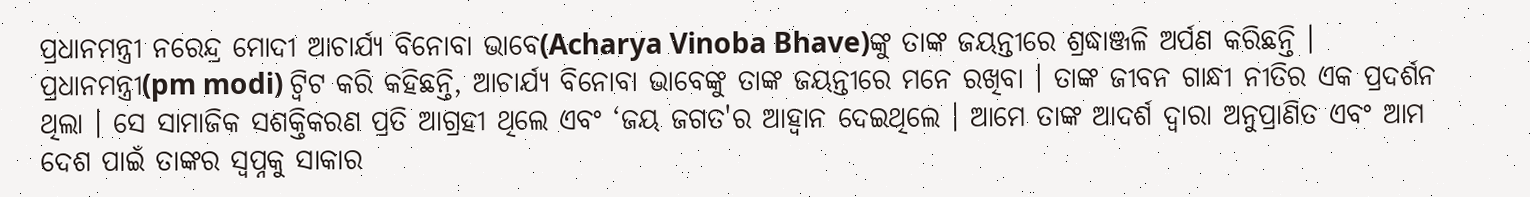ପ୍ରଧାନମନ୍ତ୍ରୀ ନରେନ୍ଦ୍ର ମୋଦୀ ଆଚାର୍ଯ୍ୟ ବିନୋବା ଭାବେ(Acharya Vinoba Bhave)ଙ୍କୁ ତାଙ୍କ ଜୟନ୍ତୀରେ ଶ୍ରଦ୍ଧାଞ୍ଜଳି ଅର୍ପଣ କରିଛନ୍ତି । ପ୍ରଧାନମନ୍ତ୍ରୀ(pm modi) ଟ୍ବିଟ କରି କହିଛନ୍ତି, ଆଚାର୍ଯ୍ୟ ବିନୋବା ଭାବେଙ୍କୁ ତାଙ୍କ ଜୟନ୍ତୀରେ ମନେ ରଖିବା । ତାଙ୍କ ଜୀବନ ଗାନ୍ଧୀ ନୀତିର ଏକ ପ୍ରଦର୍ଶନ ଥିଲା । ସେ ସାମାଜିକ ସଶକ୍ତିକରଣ ପ୍ରତି ଆଗ୍ରହୀ ଥିଲେ ଏବଂ ‘ଜୟ ଜଗତ'ର ଆହ୍ୱାନ ଦେଇଥିଲେ । ଆମେ ତାଙ୍କ ଆଦର୍ଶ ଦ୍ୱାରା ଅନୁପ୍ରାଣିତ ଏବଂ ଆମ ଦେଶ ପାଇଁ ତାଙ୍କର ସ୍ୱପ୍ନକୁ ସାକାର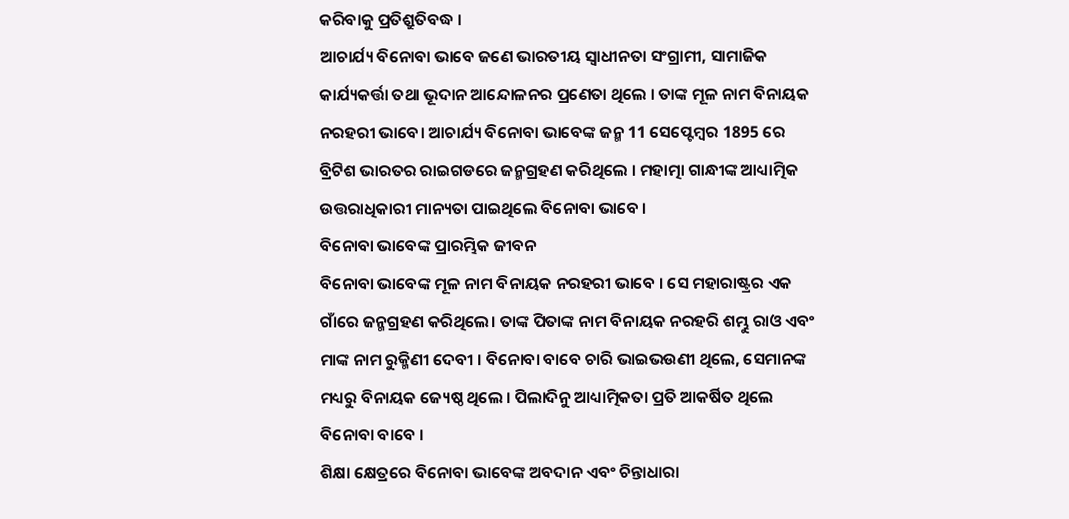କରିବାକୁ ପ୍ରତିଶ୍ରୁତିବଦ୍ଧ ।
ଆଚାର୍ଯ୍ୟ ବିନୋବା ଭାବେ ଜଣେ ଭାରତୀୟ ସ୍ୱାଧୀନତା ସଂଗ୍ରାମୀ, ସାମାଜିକ କାର୍ଯ୍ୟକର୍ତ୍ତା ତଥା ଭୂଦାନ ଆନ୍ଦୋଳନର ପ୍ରଣେତା ଥିଲେ । ତାଙ୍କ ମୂଳ ନାମ ବିନାୟକ ନରହରୀ ଭାବେ। ଆଚାର୍ଯ୍ୟ ବିନୋବା ଭାବେଙ୍କ ଜନ୍ମ 11 ସେପ୍ଟେମ୍ବର 1895 ରେ ବ୍ରିଟିଶ ଭାରତର ରାଇଗଡରେ ଜନ୍ମଗ୍ରହଣ କରିଥିଲେ । ମହାତ୍ମା ଗାନ୍ଧୀଙ୍କ ଆଧ୍ୟାତ୍ମିକ ଉତ୍ତରାଧିକାରୀ ମାନ୍ୟତା ପାଇଥିଲେ ବିନୋବା ଭାବେ ।
ବିନୋବା ଭାବେଙ୍କ ପ୍ରାରମ୍ଭିକ ଜୀବନ
ବିନୋବା ଭାବେଙ୍କ ମୂଳ ନାମ ବିନାୟକ ନରହରୀ ଭାବେ । ସେ ମହାରାଷ୍ଟ୍ରର ଏକ ଗାଁରେ ଜନ୍ମଗ୍ରହଣ କରିଥିଲେ। ତାଙ୍କ ପିତାଙ୍କ ନାମ ବିନାୟକ ନରହରି ଶମ୍ଭୁ ରାଓ ଏବଂ ମାଙ୍କ ନାମ ରୁକ୍ମିଣୀ ଦେବୀ । ବିନୋବା ବାବେ ଚାରି ଭାଇଭଉଣୀ ଥିଲେ, ସେମାନଙ୍କ ମଧ୍ୟରୁ ବିନାୟକ ଜ୍ୟେଷ୍ଠ ଥିଲେ । ପିଲାଦିନୁ ଆଧ୍ୟାତ୍ମିକତା ପ୍ରତି ଆକର୍ଷିତ ଥିଲେ ବିନୋବା ବାବେ ।
ଶିକ୍ଷା କ୍ଷେତ୍ରରେ ବିନୋବା ଭାବେଙ୍କ ଅବଦାନ ଏବଂ ଚିନ୍ତାଧାରା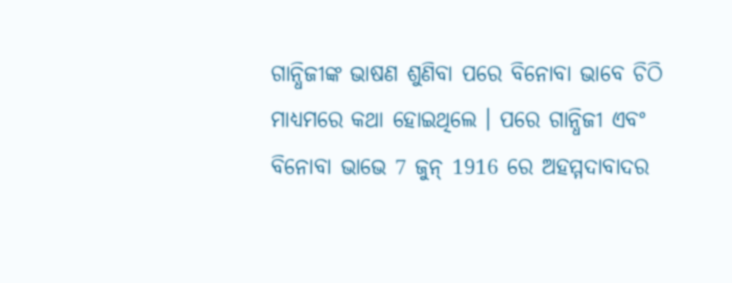ଗାନ୍ଧିଜୀଙ୍କ ଭାଷଣ ଶୁଣିବା ପରେ ବିନୋବା ଭାବେ ଚିଠି ମାଧ୍ୟମରେ କଥା ହୋଇଥିଲେ । ପରେ ଗାନ୍ଧିଜୀ ଏବଂ ବିନୋବା ଭାଭେ 7 ଜୁନ୍ 1916 ରେ ଅହମ୍ମଦାବାଦର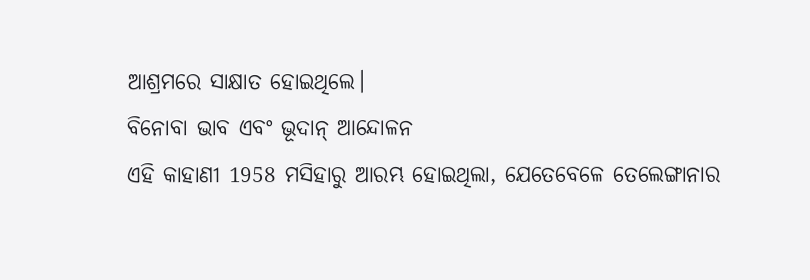ଆଶ୍ରମରେ ସାକ୍ଷାତ ହୋଇଥିଲେ।
ବିନୋବା ଭାବ ଏବଂ ଭୂଦାନ୍ ଆନ୍ଦୋଳନ
ଏହି କାହାଣୀ 1958 ମସିହାରୁ ଆରମ୍ଭ ହୋଇଥିଲା, ଯେତେବେଳେ ତେଲେଙ୍ଗାନାର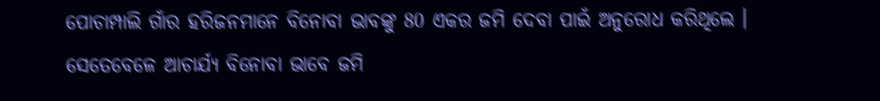ପୋଚାମ୍ପାଲି ଗାଁର ହରିଜନମାନେ ବିନୋବା ଭାବଙ୍କୁ 80 ଏକର ଜମି ଦେବା ପାଇଁ ଅନୁରୋଧ କରିଥିଲେ । ସେତେବେଳେ ଆଚାର୍ଯ୍ୟ ବିନୋବା ଭାବେ ଜମି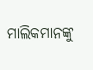ମାଲିକମାନଙ୍କୁ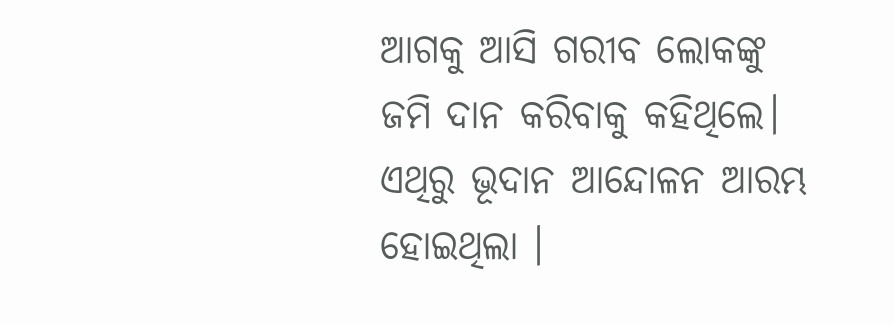ଆଗକୁ ଆସି ଗରୀବ ଲୋକଙ୍କୁ ଜମି ଦାନ କରିବାକୁ କହିଥିଲେ।
ଏଥିରୁ ଭୂଦାନ ଆନ୍ଦୋଳନ ଆରମ୍ଭ ହୋଇଥିଲା ।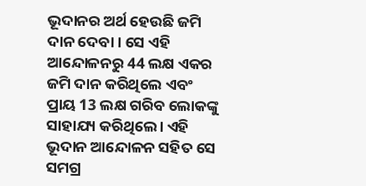ଭୂଦାନର ଅର୍ଥ ହେଉଛି ଜମି ଦାନ ଦେବା । ସେ ଏହି ଆନ୍ଦୋଳନରୁ 44 ଲକ୍ଷ ଏକର ଜମି ଦାନ କରିଥିଲେ ଏବଂ ପ୍ରାୟ 13 ଲକ୍ଷ ଗରିବ ଲୋକଙ୍କୁ ସାହାଯ୍ୟ କରିଥିଲେ। ଏହି ଭୂଦାନ ଆନ୍ଦୋଳନ ସହିତ ସେ ସମଗ୍ର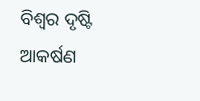ବିଶ୍ୱର ଦୃଷ୍ଟି ଆକର୍ଷଣ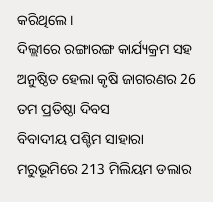କରିଥିଲେ ।
ଦିଲ୍ଲୀରେ ରଙ୍ଗାରଙ୍ଗ କାର୍ଯ୍ୟକ୍ରମ ସହ ଅନୁଷ୍ଠିତ ହେଲା କୃଷି ଜାଗରଣର 26 ତମ ପ୍ରତିଷ୍ଠା ଦିବସ
ବିବାଦୀୟ ପଶ୍ଚିମ ସାହାରା ମରୁଭୂମିରେ 213 ମିଲିୟମ ଡଲାର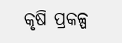କୃଷି ପ୍ରକଳ୍ପ